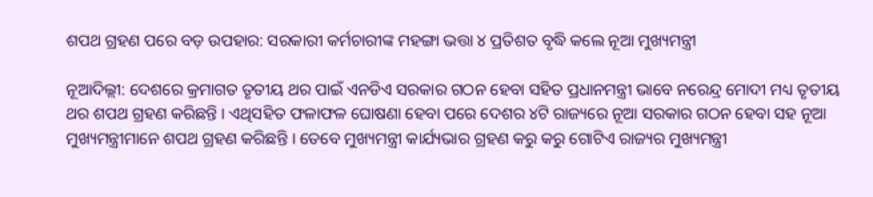ଶପଥ ଗ୍ରହଣ ପରେ ବଡ଼ ଉପହାର: ସରକାରୀ କର୍ମଚାରୀଙ୍କ ମହଙ୍ଗା ଭତ୍ତା ୪ ପ୍ରତିଶତ ବୃଦ୍ଧି କଲେ ନୂଆ ମୁଖ୍ୟମନ୍ତ୍ରୀ

ନୂଆଦିଲ୍ଲୀ: ଦେଶରେ କ୍ରମାଗତ ତୃତୀୟ ଥର ପାଇଁ ଏନଡିଏ ସରକାର ଗଠନ ହେବା ସହିତ ପ୍ରଧାନମନ୍ତ୍ରୀ ଭାବେ ନରେନ୍ଦ୍ର ମୋଦୀ ମଧ୍ୟ ତୃତୀୟ ଥର ଶପଥ ଗ୍ରହଣ କରିଛନ୍ତି । ଏଥିସହିତ ଫଳାଫଳ ଘୋଷଣା ହେବା ପରେ ଦେଶର ୪ଟି ରାଜ୍ୟରେ ନୂଆ ସରକାର ଗଠନ ହେବା ସହ ନୂଆ ମୁଖ୍ୟମନ୍ତ୍ରୀମାନେ ଶପଥ ଗ୍ରହଣ କରିଛନ୍ତି । ତେବେ ମୁଖ୍ୟମନ୍ତ୍ରୀ କାର୍ଯ୍ୟଭାର ଗ୍ରହଣ କରୁ କରୁ ଗୋଟିଏ ରାଜ୍ୟର ମୁଖ୍ୟମନ୍ତ୍ରୀ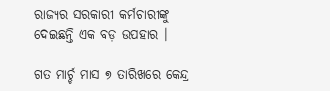ରାଜ୍ୟର ସରକାରୀ କର୍ମଚାରୀଙ୍କୁ ଦେଇଛନ୍ତି ଏକ ବଡ଼ ଉପହାର ।

ଗତ ମାର୍ଚ୍ଚ ମାସ ୭ ତାରିଖରେ କେନ୍ଦ୍ର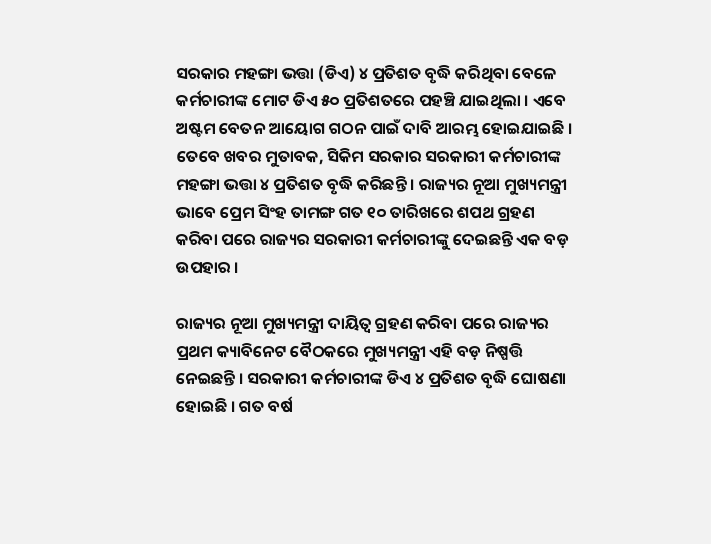ସରକାର ମହଙ୍ଗା ଭତ୍ତା (ଡିଏ) ୪ ପ୍ରତିଶତ ବୃଦ୍ଧି କରିଥିବା ବେଳେ କର୍ମଚାରୀଙ୍କ ମୋଟ ଡିଏ ୫୦ ପ୍ରତିଶତରେ ପହଞ୍ଚି ଯାଇଥିଲା । ଏବେ ଅଷ୍ଟମ ବେତନ ଆୟୋଗ ଗଠନ ପାଇଁ ଦାବି ଆରମ୍ଭ ହୋଇଯାଇଛି । ତେବେ ଖବର ମୁତାବକ, ସିକିମ ସରକାର ସରକାରୀ କର୍ମଚାରୀଙ୍କ ମହଙ୍ଗା ଭତ୍ତା ୪ ପ୍ରତିଶତ ବୃଦ୍ଧି କରିଛନ୍ତି । ରାଜ୍ୟର ନୂଆ ମୁଖ୍ୟମନ୍ତ୍ରୀ ଭାବେ ପ୍ରେମ ସିଂହ ତାମଙ୍ଗ ଗତ ୧୦ ତାରିଖରେ ଶପଥ ଗ୍ରହଣ କରିବା ପରେ ରାଜ୍ୟର ସରକାରୀ କର୍ମଚାରୀଙ୍କୁ ଦେଇଛନ୍ତି ଏକ ବଡ଼ ଉପହାର ।

ରାଜ୍ୟର ନୂଆ ମୁଖ୍ୟମନ୍ତ୍ରୀ ଦାୟିତ୍ୱ ଗ୍ରହଣ କରିବା ପରେ ରାଜ୍ୟର ପ୍ରଥମ କ୍ୟାବିନେଟ ବୈଠକରେ ମୁଖ୍ୟମନ୍ତ୍ରୀ ଏହି ବଡ଼ ନିଷ୍ପତ୍ତି ନେଇଛନ୍ତି । ସରକାରୀ କର୍ମଚାରୀଙ୍କ ଡିଏ ୪ ପ୍ରତିଶତ ବୃଦ୍ଧି ଘୋଷଣା ହୋଇଛି । ଗତ ବର୍ଷ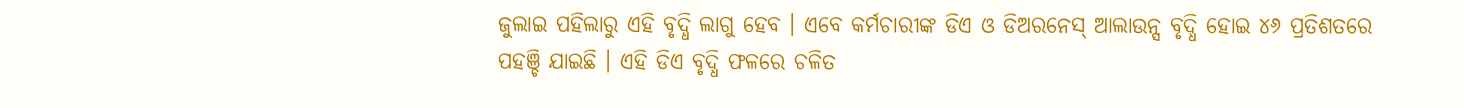ଜୁଲାଇ ପହିଲାରୁ ଏହି ବୃଦ୍ଧି ଲାଗୁ ହେବ । ଏବେ କର୍ମଚାରୀଙ୍କ ଡିଏ ଓ ଡିଅରନେସ୍ ଆଲାଉନ୍ସ ବୃଦ୍ଧି ହୋଇ ୪୬ ପ୍ରତିଶତରେ ପହଞ୍ଚି ଯାଇଛି । ଏହି ଡିଏ ବୃଦ୍ଧି ଫଳରେ ଚଳିତ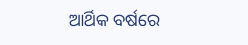ଆର୍ଥିକ ବର୍ଷରେ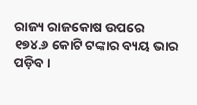ରାଜ୍ୟ ରାଜକୋଷ ଉପରେ ୧୭୪.୬ କୋଟି ଟଙ୍କାର ବ୍ୟୟ ଭାର ପଡ଼ିବ ।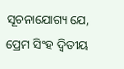ସୂଚନାଯୋଗ୍ୟ ଯେ, ପ୍ରେମ ସିଂହ ଦ୍ୱିତୀୟ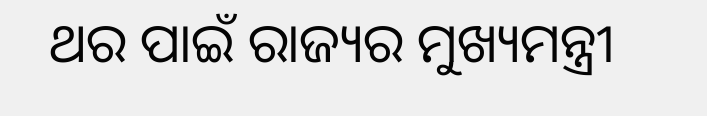ଥର ପାଇଁ ରାଜ୍ୟର ମୁଖ୍ୟମନ୍ତ୍ରୀ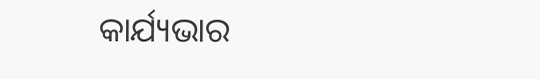କାର୍ଯ୍ୟଭାର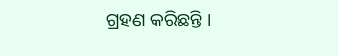ଗ୍ରହଣ କରିଛନ୍ତି ।